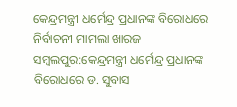କେନ୍ଦ୍ରମନ୍ତ୍ରୀ ଧର୍ମେନ୍ଦ୍ର ପ୍ରଧାନଙ୍କ ବିରୋଧରେ ନିର୍ବାଚନୀ ମାମଲା ଖାରଜ
ସମ୍ବଲପୁର:କେନ୍ଦ୍ରମନ୍ତ୍ରୀ ଧର୍ମେନ୍ଦ୍ର ପ୍ରଧାନଙ୍କ ବିରୋଧରେ ଡ. ସୁବାସ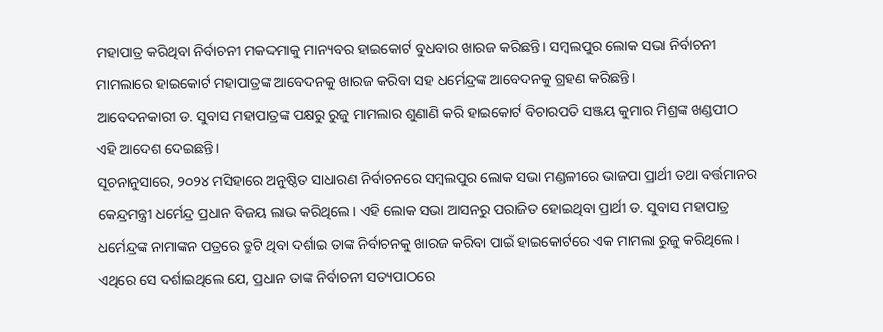ମହାପାତ୍ର କରିଥିବା ନିର୍ବାଚନୀ ମକଦ୍ଦମାକୁ ମାନ୍ୟବର ହାଇକୋର୍ଟ ବୁଧବାର ଖାରଜ କରିଛନ୍ତି। ସମ୍ବଲପୁର ଲୋକ ସଭା ନିର୍ବାଚନୀ ମାମଲାରେ ହାଇକୋର୍ଟ ମହାପାତ୍ରଙ୍କ ଆବେଦନକୁ ଖାରଜ କରିବା ସହ ଧର୍ମେନ୍ଦ୍ରଙ୍କ ଆବେଦନକୁ ଗ୍ରହଣ କରିଛନ୍ତି।
ଆବେଦନକାରୀ ଡ. ସୁବାସ ମହାପାତ୍ରଙ୍କ ପକ୍ଷରୁ ରୁଜୁ ମାମଲାର ଶୁଣାଣି କରି ହାଇକୋର୍ଟ ବିଚାରପତି ସଞ୍ଜୟ କୁମାର ମିଶ୍ରଙ୍କ ଖଣ୍ଡପୀଠ ଏହି ଆଦେଶ ଦେଇଛନ୍ତି।
ସୂଚନାନୁସାରେ, ୨୦୨୪ ମସିହାରେ ଅନୁଷ୍ଠିତ ସାଧାରଣ ନିର୍ବାଚନରେ ସମ୍ବଲପୁର ଲୋକ ସଭା ମଣ୍ଡଳୀରେ ଭାଜପା ପ୍ରାର୍ଥୀ ତଥା ବର୍ତ୍ତମାନର କେନ୍ଦ୍ରମନ୍ତ୍ରୀ ଧର୍ମେନ୍ଦ୍ର ପ୍ରଧାନ ବିଜୟ ଲାଭ କରିଥିଲେ। ଏହି ଲୋକ ସଭା ଆସନରୁ ପରାଜିତ ହୋଇଥିବା ପ୍ରାର୍ଥୀ ଡ. ସୁବାସ ମହାପାତ୍ର ଧର୍ମେନ୍ଦ୍ରଙ୍କ ନାମାଙ୍କନ ପତ୍ରରେ ତ୍ରୁଟି ଥିବା ଦର୍ଶାଇ ତାଙ୍କ ନିର୍ବାଚନକୁ ଖାରଜ କରିବା ପାଇଁ ହାଇକୋର୍ଟରେ ଏକ ମାମଲା ରୁଜୁ କରିଥିଲେ। ଏଥିରେ ସେ ଦର୍ଶାଇଥିଲେ ଯେ, ପ୍ରଧାନ ତାଙ୍କ ନିର୍ବାଚନୀ ସତ୍ୟପାଠରେ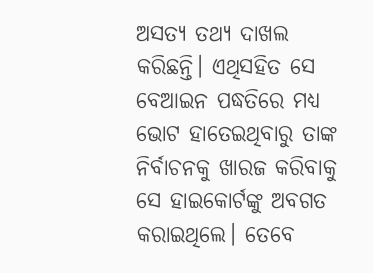ଅସତ୍ୟ ତଥ୍ୟ ଦାଖଲ କରିଛନ୍ତି। ଏଥିସହିତ ସେ ବେଆଇନ ପଦ୍ଧତିରେ ମଧ୍ୟ ଭୋଟ ହାତେଇଥିବାରୁ ତାଙ୍କ ନିର୍ବାଚନକୁ ଖାରଜ କରିବାକୁ ସେ ହାଇକୋର୍ଟଙ୍କୁ ଅବଗତ କରାଇଥିଲେ। ତେବେ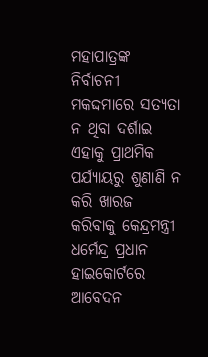ମହାପାତ୍ରଙ୍କ ନିର୍ବାଚନୀ ମକଦ୍ଦମାରେ ସତ୍ୟତା ନ ଥିବା ଦର୍ଶାଇ ଏହାକୁ ପ୍ରାଥମିକ ପର୍ଯ୍ୟାୟରୁ ଶୁଣାଣି ନ କରି ଖାରଜ କରିବାକୁ କେନ୍ଦ୍ରମନ୍ତ୍ରୀ ଧର୍ମେନ୍ଦ୍ର ପ୍ରଧାନ ହାଇକୋର୍ଟରେ ଆବେଦନ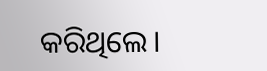କରିଥିଲେ।